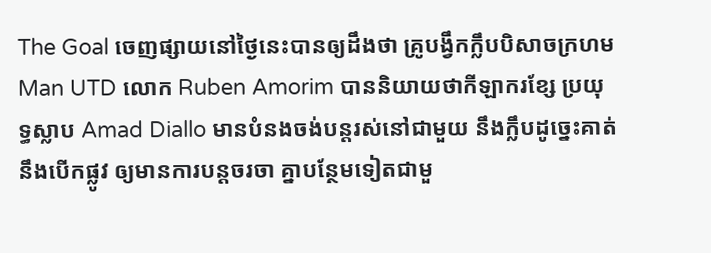The Goal ចេញផ្សាយនៅថ្ងៃនេះបានឲ្យដឹងថា គ្រូបង្វឹកក្លឹបបិសាចក្រហម Man UTD លោក Ruben Amorim បាននិយាយថាកីឡាករខ្សែ ប្រយុទ្ធស្លាប Amad Diallo មានបំនងចង់បន្តរស់នៅជាមួយ នឹងក្លឹបដូច្នេះគាត់នឹងបើកផ្លូវ ឲ្យមានការបន្តចរចា គ្នាបន្ថែមទៀតជាមួ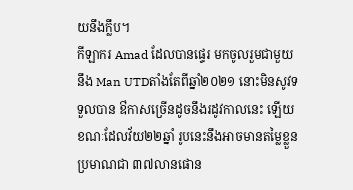យនឹងក្លឹប។
កីឡាករ Amad ដែលបានផ្ទេរ មកចូលរួមជាមួយនឹង Man UTDតាំងតែពីឆ្នាំ២០២១ នោះមិនសូវទទួលបាន ឳកាសច្រើនដូចនឹងរដូវកាលនេះ ឡើយខណៈដែលវ័យ២២ឆ្នាំ រូបនេះនឹងអាចមានតម្លៃខ្លួនប្រមាណជា ៣៧លានផោន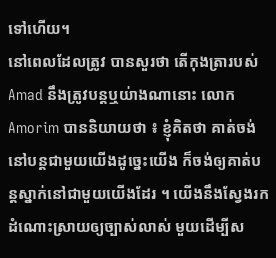ទៅហើយ។
នៅពេលដែលត្រូវ បានសួរថា តើកុងត្រារបស់ Amad នឹងត្រូវបន្តឬយ់ាងណានោះ លោក Amorim បាននិយាយថា ៖ ខ្ញុំគិតថា គាត់ចង់ នៅបន្តជាមួយយើងដូច្នេះយើង ក៏ចង់ឲ្យគាត់បន្តស្នាក់នៅជាមួយយើងដែរ ។ យើងនឹងស្វែងរក ដំណោះស្រាយឲ្យច្បាស់លាស់ មួយដើម្បីស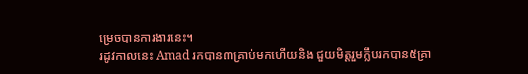ម្រេចបានការងារនេះ។
រដូវកាលនេះ Amad រកបាន៣គ្រាប់មកហើយនិង ជួយមិត្តរួមក្លឹបរកបាន៥គ្រា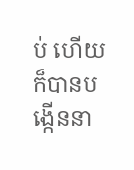ប់ ហើយក៏បានបង្កើននា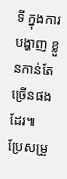ទី ក្នុងការបង្ហាញ ខ្លួនកាន់តែច្រើនផងដែរ៕
ប្រែសម្រួ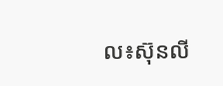ល៖ស៊ុនលី